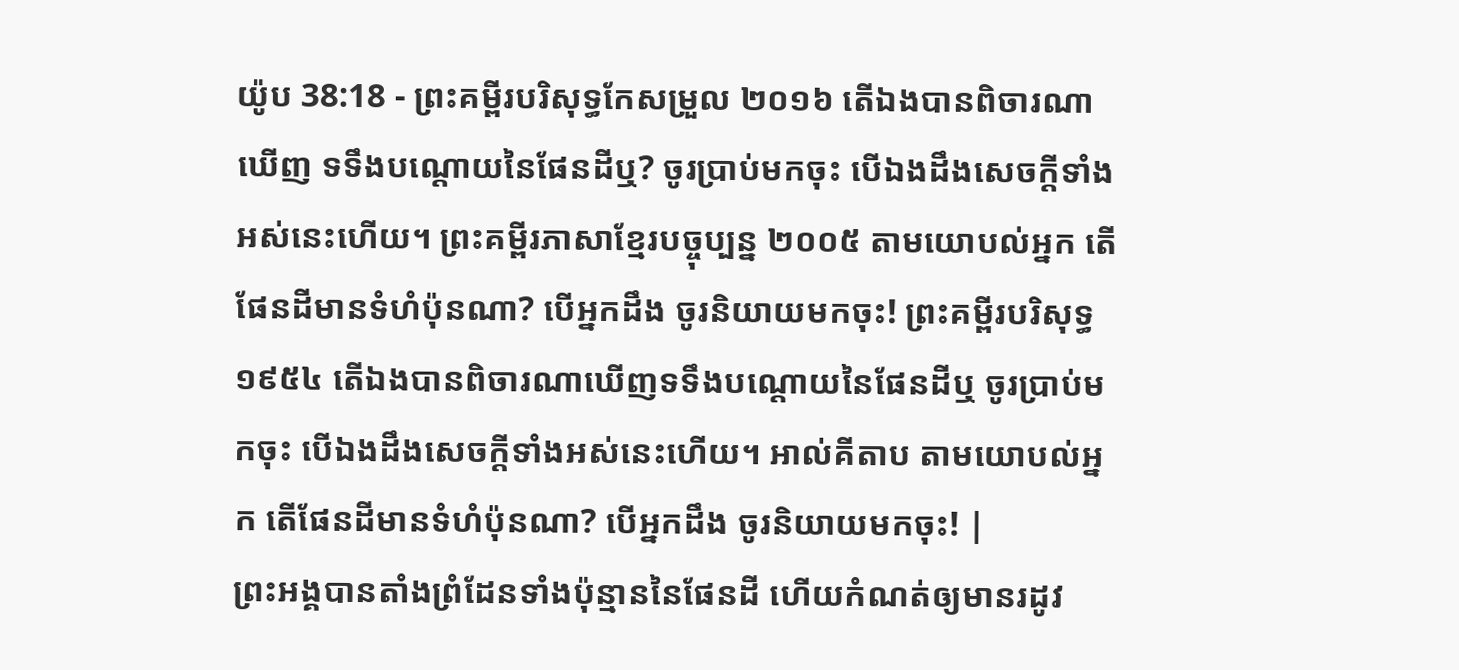យ៉ូប 38:18 - ព្រះគម្ពីរបរិសុទ្ធកែសម្រួល ២០១៦ តើឯងបានពិចារណាឃើញ ទទឹងបណ្តោយនៃផែនដីឬ? ចូរប្រាប់មកចុះ បើឯងដឹងសេចក្ដីទាំងអស់នេះហើយ។ ព្រះគម្ពីរភាសាខ្មែរបច្ចុប្បន្ន ២០០៥ តាមយោបល់អ្នក តើផែនដីមានទំហំប៉ុនណា? បើអ្នកដឹង ចូរនិយាយមកចុះ! ព្រះគម្ពីរបរិសុទ្ធ ១៩៥៤ តើឯងបានពិចារណាឃើញទទឹងបណ្តោយនៃផែនដីឬ ចូរប្រាប់មកចុះ បើឯងដឹងសេចក្ដីទាំងអស់នេះហើយ។ អាល់គីតាប តាមយោបល់អ្នក តើផែនដីមានទំហំប៉ុនណា? បើអ្នកដឹង ចូរនិយាយមកចុះ! |
ព្រះអង្គបានតាំងព្រំដែនទាំងប៉ុន្មាននៃផែនដី ហើយកំណត់ឲ្យមានរដូវ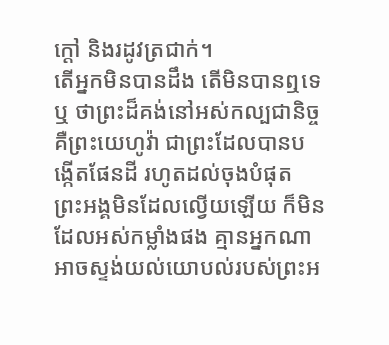ក្តៅ និងរដូវត្រជាក់។
តើអ្នកមិនបានដឹង តើមិនបានឮទេឬ ថាព្រះដ៏គង់នៅអស់កល្បជានិច្ច គឺព្រះយេហូវ៉ា ជាព្រះដែលបានបង្កើតផែនដី រហូតដល់ចុងបំផុត ព្រះអង្គមិនដែលល្វើយឡើយ ក៏មិនដែលអស់កម្លាំងផង គ្មានអ្នកណាអាចស្ទង់យល់យោបល់របស់ព្រះអ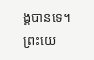ង្គបានទេ។
ព្រះយេ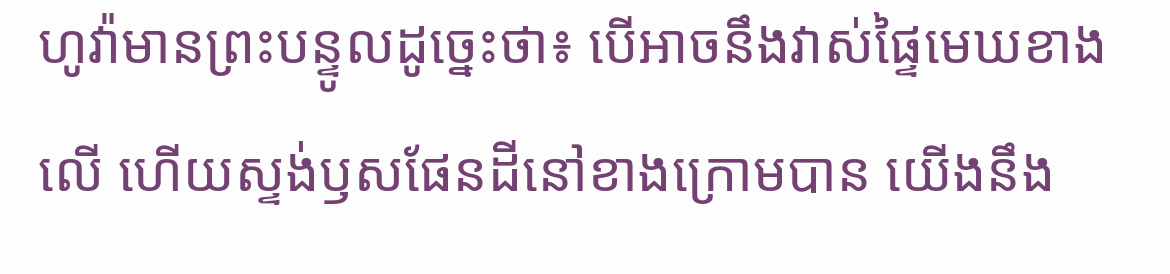ហូវ៉ាមានព្រះបន្ទូលដូច្នេះថា៖ បើអាចនឹងវាស់ផ្ទៃមេឃខាងលើ ហើយស្ទង់ឫសផែនដីនៅខាងក្រោមបាន យើងនឹង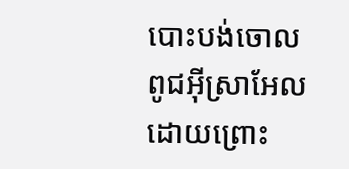បោះបង់ចោលពូជអ៊ីស្រាអែល ដោយព្រោះ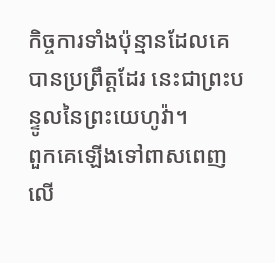កិច្ចការទាំងប៉ុន្មានដែលគេបានប្រព្រឹត្តដែរ នេះជាព្រះបន្ទូលនៃព្រះយេហូវ៉ា។
ពួកគេឡើងទៅពាសពេញលើ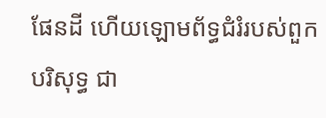ផែនដី ហើយឡោមព័ទ្ធជំរំរបស់ពួកបរិសុទ្ធ ជា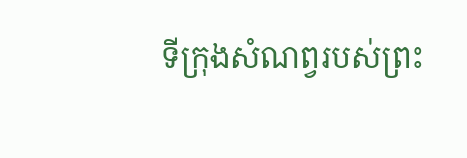ទីក្រុងសំណព្វរបស់ព្រះ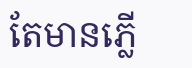តែមានភ្លើ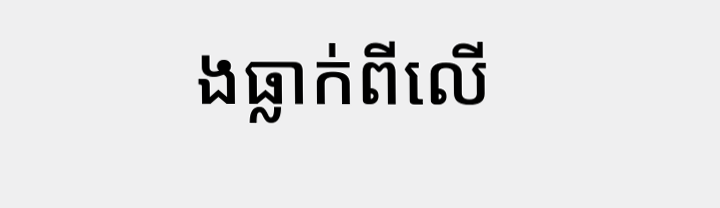ងធ្លាក់ពីលើ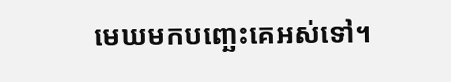មេឃមកបញ្ឆេះគេអស់ទៅ។